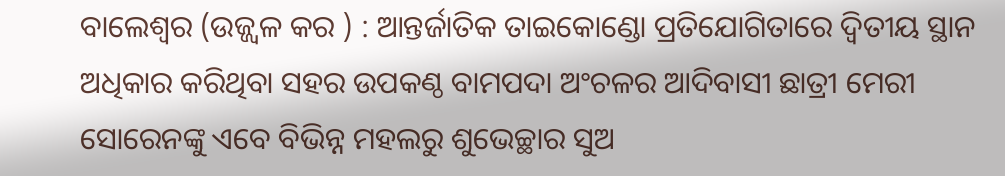ବାଲେଶ୍ୱର (ଉଜ୍ଜ୍ୱଳ କର ) : ଆନ୍ତର୍ଜାତିକ ତାଇକୋଣ୍ଡୋ ପ୍ରତିଯୋଗିତାରେ ଦ୍ୱିତୀୟ ସ୍ଥାନ ଅଧିକାର କରିଥିବା ସହର ଉପକଣ୍ଠ ବାମପଦା ଅଂଚଳର ଆଦିବାସୀ ଛାତ୍ରୀ ମେରୀ ସୋରେନଙ୍କୁ ଏବେ ବିଭିନ୍ନ ମହଲରୁ ଶୁଭେଚ୍ଛାର ସୁଅ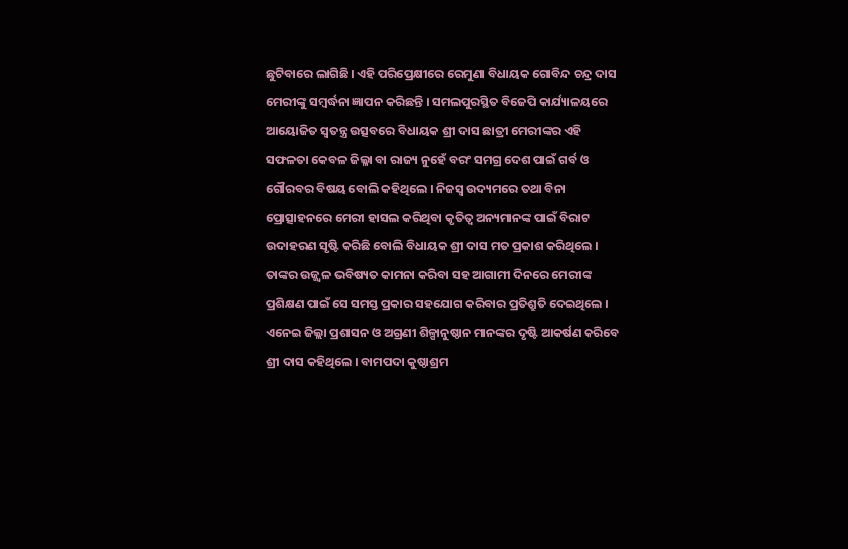ଛୁଟିବାରେ ଲାଗିଛି । ଏହି ପରିପ୍ରେକ୍ଷୀରେ ରେମୁଣା ବିଧାୟକ ଗୋବିନ୍ଦ ଚନ୍ଦ୍ର ଦାସ ମେରୀଙ୍କୁ ସମ୍ବର୍ଦ୍ଧନା ଜ୍ଞାପନ କରିଛନ୍ତି । ସମଲପୁରସ୍ଥିତ ବିଜେପି କାର୍ଯ୍ୟାଳୟରେ ଆୟୋଜିତ ସ୍ୱତନ୍ତ୍ର ଉତ୍ସବରେ ବିଧାୟକ ଶ୍ରୀ ଦାସ ଛାତ୍ରୀ ମେରୀଙ୍କର ଏହି ସଫଳତା କେବଳ ଜିଲ୍ଳା ବା ରାଜ୍ୟ ନୁହେଁ ବରଂ ସମଗ୍ର ଦେଶ ପାଇଁ ଗର୍ବ ଓ ଗୌରବର ବିଷୟ ବୋଲି କହିଥିଲେ । ନିଜସ୍ୱ ଉଦ୍ୟମରେ ତଥା ବିନା ପ୍ରୋତ୍ସାହନରେ ମେରୀ ହାସଲ କରିଥିବା କୃତିତ୍ୱ ଅନ୍ୟମାନଙ୍କ ପାଇଁ ବିରାଟ ଉଦାହରଣ ସୃଷ୍ଟି କରିଛି ବୋଲି ବିଧାୟକ ଶ୍ରୀ ଦାସ ମତ ପ୍ରକାଶ କରିଥିଲେ । ତାଙ୍କର ଉଜ୍ଜ୍ୱଳ ଭବିଷ୍ୟତ କାମନା କରିବା ସହ ଆଗାମୀ ଦିନରେ ମେରୀଙ୍କ ପ୍ରଶିକ୍ଷଣ ପାଇଁ ସେ ସମସ୍ତ ପ୍ରକାର ସହଯୋଗ କରିବାର ପ୍ରତିଶ୍ରୁତି ଦେଇଥିଲେ । ଏନେଇ ଜିଲ୍ଲା ପ୍ରଶାସନ ଓ ଅଗ୍ରଣୀ ଶିଳ୍ପାନୁଷ୍ଠାନ ମାନଙ୍କର ଦୃଷ୍ଟି ଆକର୍ଷଣ କରିବେ ଶ୍ରୀ ଦାସ କହିଥିଲେ । ବାମପଦା କୁଷ୍ଠାଶ୍ରମ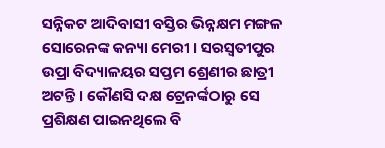ସନ୍ନିକଟ ଆଦିବାସୀ ବସ୍ତିର ଭିନ୍ନକ୍ଷମ ମଙ୍ଗଳ ସୋରେନଙ୍କ କନ୍ୟା ମେରୀ । ସରସ୍ୱତୀପୁର ଉପ୍ରା ବିଦ୍ୟାଳୟର ସପ୍ତମ ଶ୍ରେଣୀର ଛାତ୍ରୀ ଅଟନ୍ତି । କୌଣସି ଦକ୍ଷ ଟ୍ରେନର୍ଙ୍କଠାରୁ ସେ ପ୍ରଶିକ୍ଷଣ ପାଇନଥିଲେ ବି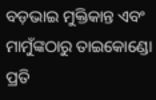ବଡ଼ଭାଇ ମୁକ୍ତିକାନ୍ତ ଏବଂ ମାମୁଁଙ୍କଠାରୁ ତାଇକୋଣ୍ଡୋ ପ୍ରତି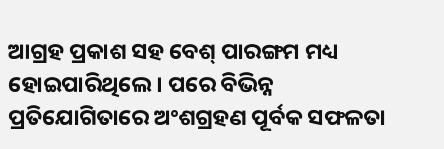ଆଗ୍ରହ ପ୍ରକାଶ ସହ ବେଶ୍ ପାରଙ୍ଗମ ମଧ୍ୟ ହୋଇପାରିଥିଲେ । ପରେ ବିଭିନ୍ନ ପ୍ରତିଯୋଗିତାରେ ଅଂଶଗ୍ରହଣ ପୂର୍ବକ ସଫଳତା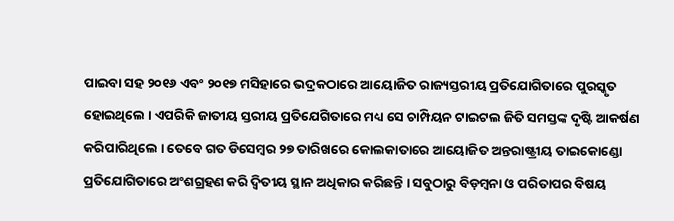ପାଇବା ସହ ୨୦୧୬ ଏବଂ ୨୦୧୭ ମସିହାରେ ଭଦ୍ରକଠାରେ ଆୟୋଜିତ ରାଜ୍ୟସ୍ତରୀୟ ପ୍ରତିଯୋଗିତାରେ ପୁରସ୍କୃତ ହୋଇଥିଲେ । ଏପରିକି ଜାତୀୟ ସ୍ତରୀୟ ପ୍ରତିଯେଗିତାରେ ମଧ୍ୟ ସେ ଚାମ୍ପିୟନ ଟାଇଟଲ ଜିତି ସମସ୍ତଙ୍କ ଦୃଷ୍ଟି ଆକର୍ଷଣ କରିପାରିଥିଲେ । ତେବେ ଗତ ଡିସେମ୍ବର ୨୭ ତାରିଖରେ କୋଲକାତାରେ ଆୟୋଜିତ ଅନ୍ତରାଷ୍ଟ୍ରୀୟ ତାଇକୋଣ୍ଡୋ ପ୍ରତିଯୋଗିତାରେ ଅଂଶଗ୍ରହଣ କରି ଦ୍ୱିତୀୟ ସ୍ଥାନ ଅଧିକାର କରିଛନ୍ତି । ସବୁଠାରୁ ବିଡ଼ମ୍ବନା ଓ ପରିତାପର ବିଷୟ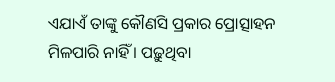ଏଯାଏଁ ତାଙ୍କୁ କୌଣସି ପ୍ରକାର ପ୍ରୋତ୍ସାହନ ମିଳପାରି ନାହିଁ । ପଢ଼ୁଥିବା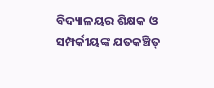ବିଦ୍ୟାଳୟର ଶିକ୍ଷକ ଓ ସମ୍ପର୍କୀୟଙ୍କ ଯତକଞ୍ଚିତ୍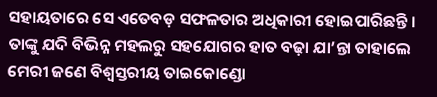ସହାୟତାରେ ସେ ଏତେବଡ଼ ସଫଳତାର ଅଧିକାରୀ ହୋଇପାରିଛନ୍ତି । ତାଙ୍କୁ ଯଦି ବିଭିନ୍ନ ମହଲରୁ ସହଯୋଗର ହାତ ବଢ଼ା ଯା’ନ୍ତା ତାହାଲେ ମେରୀ ଜଣେ ବିଶ୍ୱସ୍ତରୀୟ ତାଇକୋଣ୍ଡୋ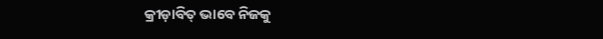କ୍ରୀଡ଼ାବିତ୍ ଭାବେ ନିଜକୁ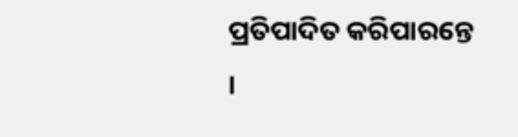ପ୍ରତିପାଦିତ କରିପାରନ୍ତେ ।